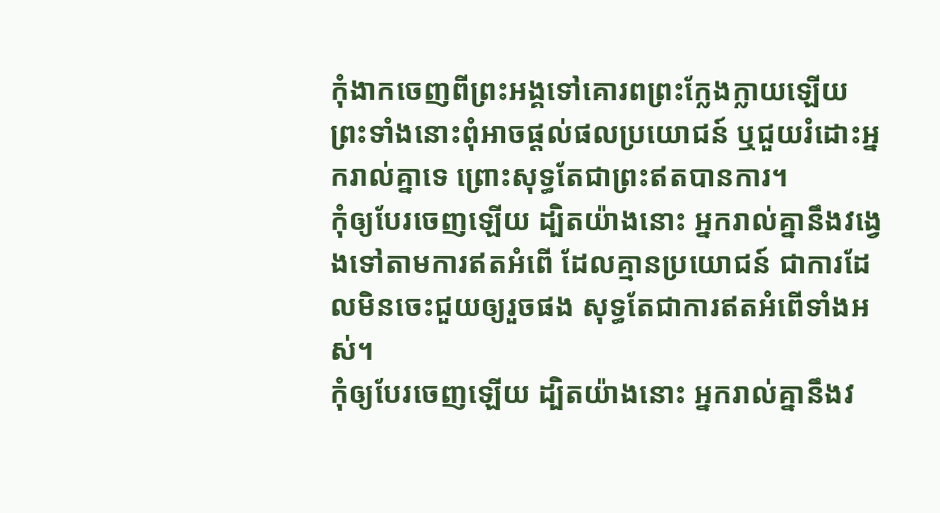កុំងាកចេញពីព្រះអង្គទៅគោរពព្រះក្លែងក្លាយឡើយ ព្រះទាំងនោះពុំអាចផ្ដល់ផលប្រយោជន៍ ឬជួយរំដោះអ្នករាល់គ្នាទេ ព្រោះសុទ្ធតែជាព្រះឥតបានការ។
កុំឲ្យបែរចេញឡើយ ដ្បិតយ៉ាងនោះ អ្នករាល់គ្នានឹងវង្វេងទៅតាមការឥតអំពើ ដែលគ្មានប្រយោជន៍ ជាការដែលមិនចេះជួយឲ្យរួចផង សុទ្ធតែជាការឥតអំពើទាំងអស់។
កុំឲ្យបែរចេញឡើយ ដ្បិតយ៉ាងនោះ អ្នករាល់គ្នានឹងវ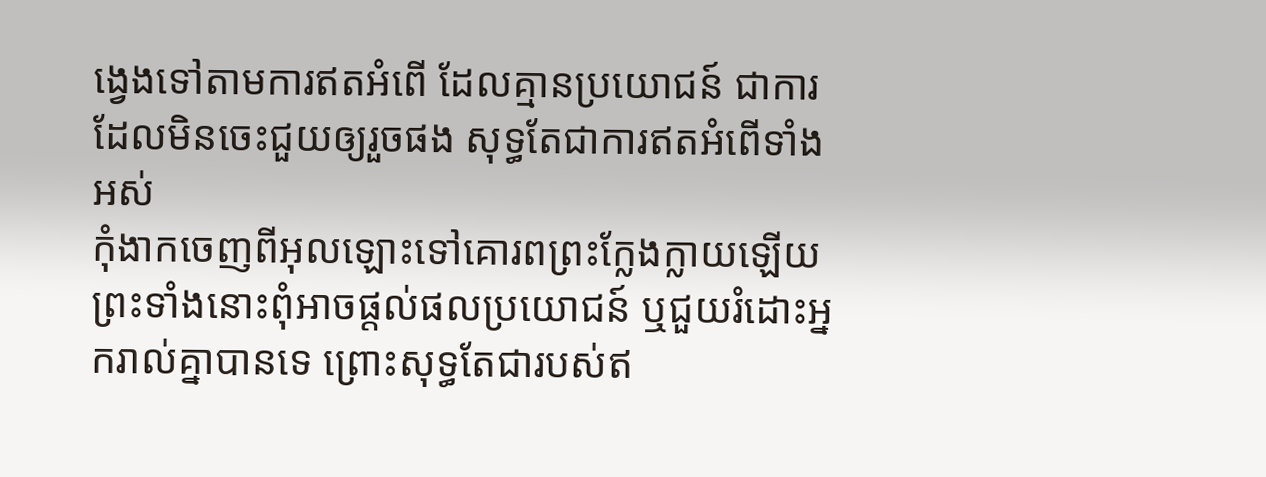ង្វេងទៅតាមការឥតអំពើ ដែលគ្មានប្រយោជន៍ ជាការដែលមិនចេះជួយឲ្យរួចផង សុទ្ធតែជាការឥតអំពើទាំងអស់
កុំងាកចេញពីអុលឡោះទៅគោរពព្រះក្លែងក្លាយឡើយ ព្រះទាំងនោះពុំអាចផ្តល់ផលប្រយោជន៍ ឬជួយរំដោះអ្នករាល់គ្នាបានទេ ព្រោះសុទ្ធតែជារបស់ឥ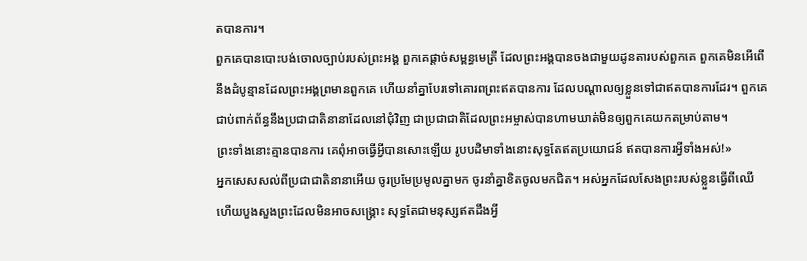តបានការ។
ពួកគេបានបោះបង់ចោលច្បាប់របស់ព្រះអង្គ ពួកគេផ្ដាច់សម្ពន្ធមេត្រី ដែលព្រះអង្គបានចងជាមួយដូនតារបស់ពួកគេ ពួកគេមិនអើពើនឹងដំបូន្មានដែលព្រះអង្គព្រមានពួកគេ ហើយនាំគ្នាបែរទៅគោរពព្រះឥតបានការ ដែលបណ្ដាលឲ្យខ្លួនទៅជាឥតបានការដែរ។ ពួកគេជាប់ពាក់ព័ន្ធនឹងប្រជាជាតិនានាដែលនៅជុំវិញ ជាប្រជាជាតិដែលព្រះអម្ចាស់បានហាមឃាត់មិនឲ្យពួកគេយកតម្រាប់តាម។
ព្រះទាំងនោះគ្មានបានការ គេពុំអាចធ្វើអ្វីបានសោះឡើយ រូបបដិមាទាំងនោះសុទ្ធតែឥតប្រយោជន៍ ឥតបានការអ្វីទាំងអស់!»
អ្នកសេសសល់ពីប្រជាជាតិនានាអើយ ចូរប្រមែប្រមូលគ្នាមក ចូរនាំគ្នាខិតចូលមកជិត។ អស់អ្នកដែលសែងព្រះរបស់ខ្លួនធ្វើពីឈើ ហើយបួងសួងព្រះដែលមិនអាចសង្គ្រោះ សុទ្ធតែជាមនុស្សឥតដឹងអ្វី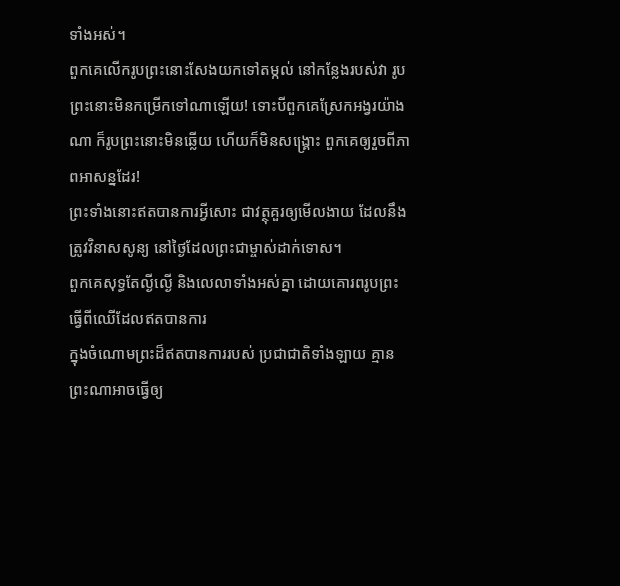ទាំងអស់។
ពួកគេលើករូបព្រះនោះសែងយកទៅតម្កល់ នៅកន្លែងរបស់វា រូបព្រះនោះមិនកម្រើកទៅណាឡើយ! ទោះបីពួកគេស្រែកអង្វរយ៉ាងណា ក៏រូបព្រះនោះមិនឆ្លើយ ហើយក៏មិនសង្គ្រោះ ពួកគេឲ្យរួចពីភាពអាសន្នដែរ!
ព្រះទាំងនោះឥតបានការអ្វីសោះ ជាវត្ថុគួរឲ្យមើលងាយ ដែលនឹងត្រូវវិនាសសូន្យ នៅថ្ងៃដែលព្រះជាម្ចាស់ដាក់ទោស។
ពួកគេសុទ្ធតែល្ងីល្ងើ និងលេលាទាំងអស់គ្នា ដោយគោរពរូបព្រះធ្វើពីឈើដែលឥតបានការ
ក្នុងចំណោមព្រះដ៏ឥតបានការរបស់ ប្រជាជាតិទាំងឡាយ គ្មានព្រះណាអាចធ្វើឲ្យ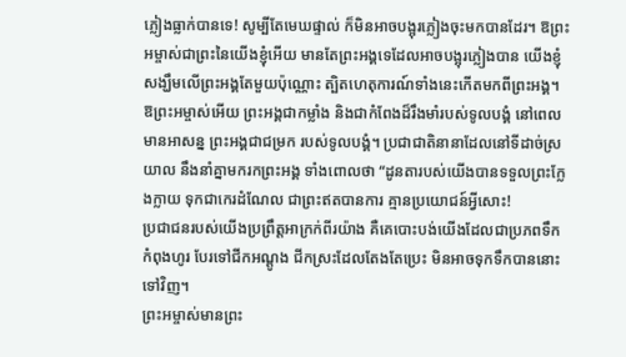ភ្លៀងធ្លាក់បានទេ! សូម្បីតែមេឃផ្ទាល់ ក៏មិនអាចបង្អុរភ្លៀងចុះមកបានដែរ។ ឱព្រះអម្ចាស់ជាព្រះនៃយើងខ្ញុំអើយ មានតែព្រះអង្គទេដែលអាចបង្អុរភ្លៀងបាន យើងខ្ញុំសង្ឃឹមលើព្រះអង្គតែមួយប៉ុណ្ណោះ ត្បិតហេតុការណ៍ទាំងនេះកើតមកពីព្រះអង្គ។
ឱព្រះអម្ចាស់អើយ ព្រះអង្គជាកម្លាំង និងជាកំពែងដ៏រឹងមាំរបស់ទូលបង្គំ នៅពេលមានអាសន្ន ព្រះអង្គជាជម្រក របស់ទូលបង្គំ។ ប្រជាជាតិនានាដែលនៅទីដាច់ស្រយាល នឹងនាំគ្នាមករកព្រះអង្គ ទាំងពោលថា “ដូនតារបស់យើងបានទទួលព្រះក្លែងក្លាយ ទុកជាកេរដំណែល ជាព្រះឥតបានការ គ្មានប្រយោជន៍អ្វីសោះ!
ប្រជាជនរបស់យើងប្រព្រឹត្តអាក្រក់ពីរយ៉ាង គឺគេបោះបង់យើងដែលជាប្រភពទឹកកំពុងហូរ បែរទៅជីកអណ្ដូង ជីកស្រះដែលតែងតែប្រេះ មិនអាចទុកទឹកបាននោះទៅវិញ។
ព្រះអម្ចាស់មានព្រះ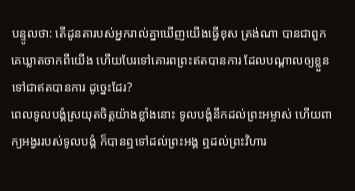បន្ទូលថា: តើដូនតារបស់អ្នករាល់គ្នាឃើញយើងធ្វើខុស ត្រង់ណា បានជាពួកគេឃ្លាតចាកពីយើង ហើយបែរទៅគោរពព្រះឥតបានការ ដែលបណ្ដាលឲ្យខ្លួនទៅជាឥតបានការ ដូច្នេះដែរ?
ពេលទូលបង្គំស្រយុតចិត្តយ៉ាងខ្លាំងនោះ ទូលបង្គំនឹកដល់ព្រះអម្ចាស់ ហើយពាក្យអង្វររបស់ទូលបង្គំ ក៏បានឮទៅដល់ព្រះអង្គ ឮដល់ព្រះវិហារ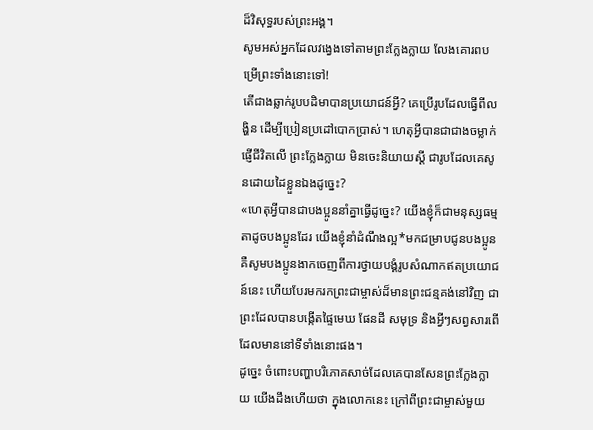ដ៏វិសុទ្ធរបស់ព្រះអង្គ។
សូមអស់អ្នកដែលវង្វេងទៅតាមព្រះក្លែងក្លាយ លែងគោរពបម្រើព្រះទាំងនោះទៅ!
តើជាងឆ្លាក់រូបបដិមាបានប្រយោជន៍អ្វី? គេប្រើរូបដែលធ្វើពីលង្ហិន ដើម្បីប្រៀនប្រដៅបោកប្រាស់។ ហេតុអ្វីបានជាជាងចម្លាក់ផ្ញើជីវិតលើ ព្រះក្លែងក្លាយ មិនចេះនិយាយស្ដី ជារូបដែលគេសូនដោយដៃខ្លួនឯងដូច្នេះ?
«ហេតុអ្វីបានជាបងប្អូននាំគ្នាធ្វើដូច្នេះ? យើងខ្ញុំក៏ជាមនុស្សធម្មតាដូចបងប្អូនដែរ យើងខ្ញុំនាំដំណឹងល្អ*មកជម្រាបជូនបងប្អូន គឺសូមបងប្អូនងាកចេញពីការថ្វាយបង្គំរូបសំណាកឥតប្រយោជន៍នេះ ហើយបែរមករកព្រះជាម្ចាស់ដ៏មានព្រះជន្មគង់នៅវិញ ជាព្រះដែលបានបង្កើតផ្ទៃមេឃ ផែនដី សមុទ្រ និងអ្វីៗសព្វសារពើដែលមាននៅទីទាំងនោះផង។
ដូច្នេះ ចំពោះបញ្ហាបរិភោគសាច់ដែលគេបានសែនព្រះក្លែងក្លាយ យើងដឹងហើយថា ក្នុងលោកនេះ ក្រៅពីព្រះជាម្ចាស់មួយ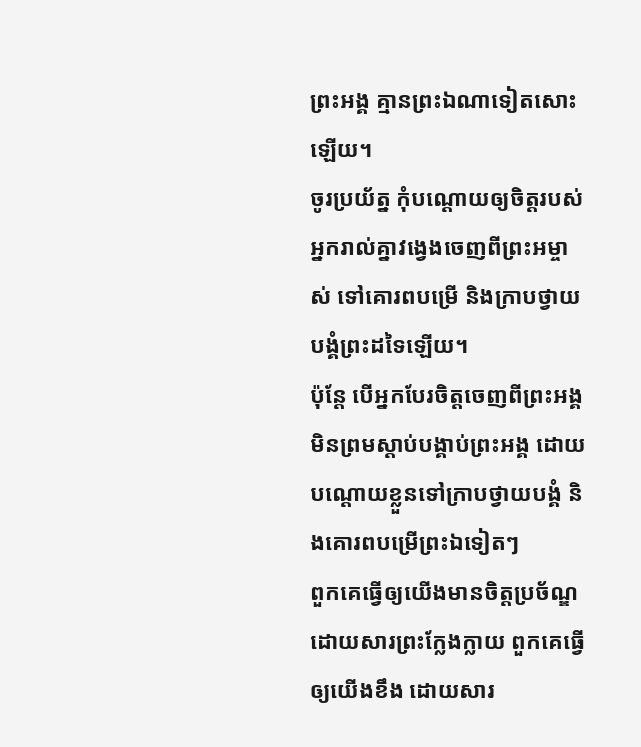ព្រះអង្គ គ្មានព្រះឯណាទៀតសោះឡើយ។
ចូរប្រយ័ត្ន កុំបណ្ដោយឲ្យចិត្តរបស់អ្នករាល់គ្នាវង្វេងចេញពីព្រះអម្ចាស់ ទៅគោរពបម្រើ និងក្រាបថ្វាយបង្គំព្រះដទៃឡើយ។
ប៉ុន្តែ បើអ្នកបែរចិត្តចេញពីព្រះអង្គ មិនព្រមស្ដាប់បង្គាប់ព្រះអង្គ ដោយបណ្ដោយខ្លួនទៅក្រាបថ្វាយបង្គំ និងគោរពបម្រើព្រះឯទៀតៗ
ពួកគេធ្វើឲ្យយើងមានចិត្តប្រច័ណ្ឌ ដោយសារព្រះក្លែងក្លាយ ពួកគេធ្វើឲ្យយើងខឹង ដោយសារ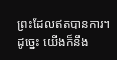ព្រះដែលឥតបានការ។ ដូច្នេះ យើងក៏នឹង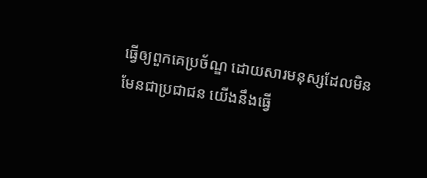ធ្វើឲ្យពួកគេប្រច័ណ្ឌ ដោយសារមនុស្សដែលមិនមែនជាប្រជាជន យើងនឹងធ្វើ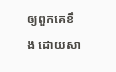ឲ្យពួកគេខឹង ដោយសា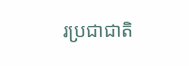រប្រជាជាតិ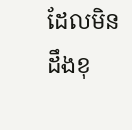ដែលមិនដឹងខុ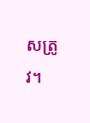សត្រូវ។